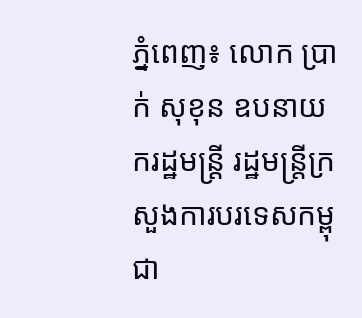ភ្នំពេញ៖ លោក ប្រាក់ សុខុន ឧបនាយករដ្ឋមន្ត្រី រដ្ឋមន្រ្តីក្រសួងការបរទេសកម្ពុជា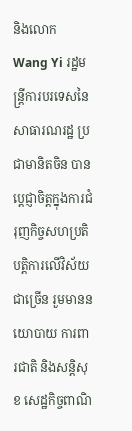និងលោក Wang Yi រដ្ឋមន្ត្រីការបរទេសនៃសាធារណរដ្ឋ ប្រជាមានិតចិន បានប្ដេជ្ញាចិត្តក្នុងការជំរុញកិច្ចសហប្រតិបត្តិការលើវិស័យជាច្រើន រួមមាននយោបាយ ការពារជាតិ និងសន្តិសុខ សេដ្ឋកិច្ចពាណិ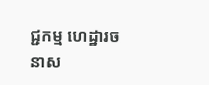ជ្ជកម្ម ហេដ្ឋារចនាស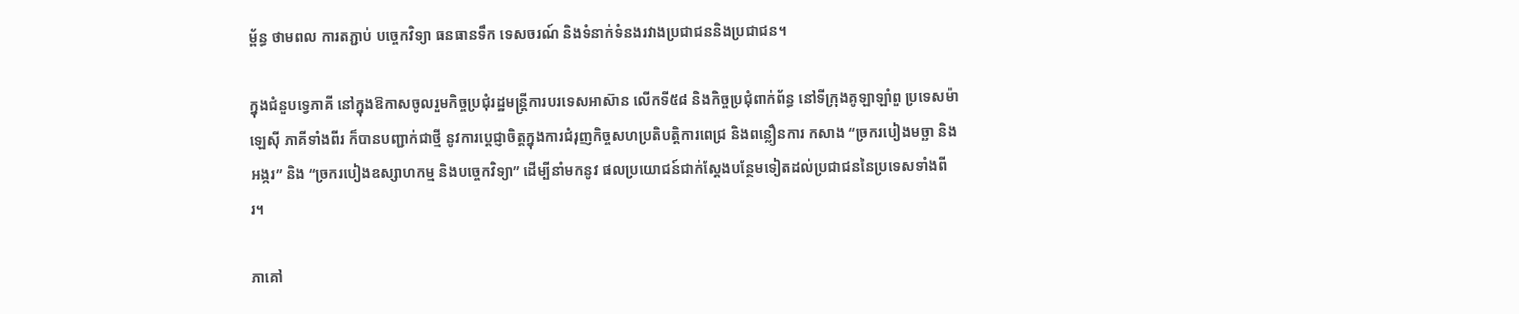ម្ព័ន្ធ ថាមពល ការតភ្ជាប់ បច្ចេកវិទ្យា ធនធានទឹក ទេសចរណ៍ និងទំនាក់ទំនងរវាងប្រជាជននិងប្រជាជន។

ក្នុងជំនួបទ្វេភាគី នៅក្នុងឱកាសចូលរួមកិច្ចប្រជុំរដ្ឋមន្ត្រីការបរទេសអាស៊ាន លើកទី៥៨ និងកិច្ចប្រជុំពាក់ព័ន្ធ នៅទីក្រុងគូឡាឡាំពួ ប្រទេសម៉ាឡេស៊ី ភាគីទាំងពីរ ក៏បានបញ្ជាក់ជាថ្មី នូវការប្តេជ្ញាចិត្តក្នុងការជំរុញកិច្ចសហប្រតិបត្តិការពេជ្រ និងពន្លឿនការ កសាង “ច្រករបៀងមច្ឆា និងអង្ករ” និង “ច្រករបៀងឧស្សាហកម្ម និងបច្ចេកវិទ្យា” ដើម្បីនាំមកនូវ ផលប្រយោជន៍ជាក់ស្ដែងបន្ថែមទៀតដល់ប្រជាជននៃប្រទេសទាំងពីរ។

ភាគៅ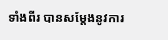ទាំងពីរ បានសម្តែងនូវការ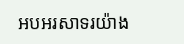អបអរសាទរយ៉ាង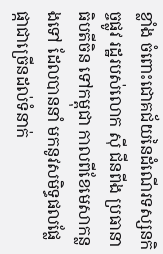ខ្លាំង ចំពោះជោគជ័យនៃដំណើរទស្សនកិច្ចផ្លូវ រដ្ឋរបស់លោក ស៊ី ជីនពីង ប្រធានាធិបតីចិន ទៅកម្ពុជា កាលពីខែមេសាកន្លងទៅ ដែលបាននាំ មកនូវសមិទ្ធផលផ្លែផ្កាជាច្រើនដល់ទំនាក់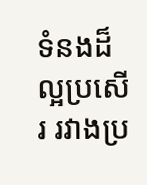ទំនងដ៏ល្អប្រសើរ រវាងប្រ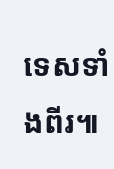ទេសទាំងពីរ៕